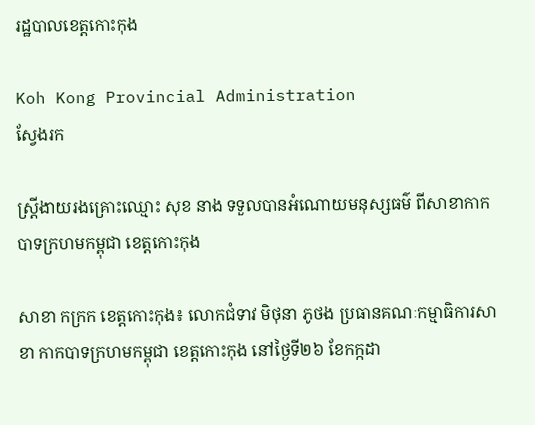រដ្ឋបាលខេត្តកោះកុង

Koh Kong Provincial Administration
ស្វែងរក

ស្ត្រីងាយរងគ្រោះឈ្មោះ សុខ នាង ទទួលបានអំណោយមនុស្សធម៌ ពីសាខាកាកបាទក្រហមកម្ពុជា ខេត្តកោះកុង

សាខា កក្រក ខេត្តកោះកុង៖ លោកជំទាវ មិថុនា ភូថង ប្រធានគណៈកម្មាធិការសាខា កាកបាទក្រហមកម្ពុជា ខេត្តកោះកុង នៅថ្ងៃទី២៦ ខែកក្កដា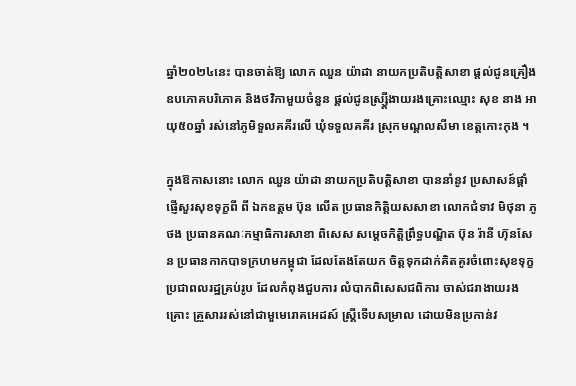ឆ្នាំ២០២៤នេះ បានចាត់ឱ្យ លោក ឈួន យ៉ាដា នាយកប្រតិបត្តិសាខា ផ្តល់ជូនគ្រឿងឧបភោគបរិភោគ និងថវិកាមួយចំនួន ផ្តល់ជូនស្ស្ត្រីងាយរងគ្រោះឈ្មោះ សុខ នាង អាយុ៥០ឆ្នាំ រស់នៅភូមិទួលគគីរលើ ឃុំទទួលគគីរ ស្រុកមណ្ដលសីមា ខេត្តកោះកុង ។

ក្នុងឱកាសនោះ លោក ឈួន យ៉ាដា នាយកប្រតិបត្តិសាខា បាននាំនូវ ប្រសាសន៍ផ្ដាំផ្ញើសួរសុខទុក្ខពី ពី ឯកឧត្តម ប៊ុន លើត ប្រធានកិត្តិយសសាខា លោកជំទាវ មិថុនា ភូថង ប្រធានគណៈកម្មាធិការសាខា ពិសេស សម្ដេចកិត្តិព្រឹទ្ធបណ្ឌិត ប៊ុន រ៉ានី ហ៊ុនសែន ប្រធានកាកបាទក្រហមកម្ពុជា ដែលតែងតែយក ចិត្តទុកដាក់គិតគូរចំពោះសុខទុក្ខប្រជាពលរដ្ឋគ្រប់រូប ដែលកំពុងជួបការ លំបាកពិសេសជពិការ ចាស់ជរាងាយរងគ្រោះ គ្រួសាររស់នៅជាមួមេរោគអេដស៍ ស្រ្តីទើបសម្រាល ដោយមិនប្រកាន់វ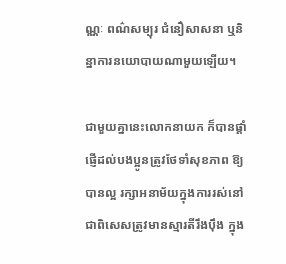ណ្ណៈ ពណ៌សម្បុរ ជំនឿសាសនា ឬនិន្នាការនយោបាយណាមួយឡើយ។

ជាមួយគ្នានេះលោកនាយក ក៏បានផ្តាំផ្ញើដល់បងប្អូនត្រូវថែទាំសុខភាព ឱ្យបានល្អ រក្សាអនាម័យក្នុងការរស់នៅ ជាពិសេសត្រូវមានស្មារតីរឹងប៉ឹង ក្នុង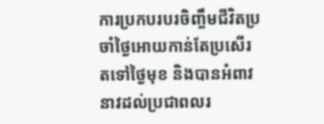ការប្រកបរបរចិញ្ចឹមជីវិតប្រចាំថ្ងៃអោយកាន់តែប្រសើរតទៅថ្ងៃមុខ និងបានអំពាវនាវដល់ប្រជាពលរ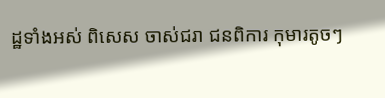ដ្ឋទាំងអស់ ពិសេស ចាស់ជរា ជនពិការ កុមារតូចៗ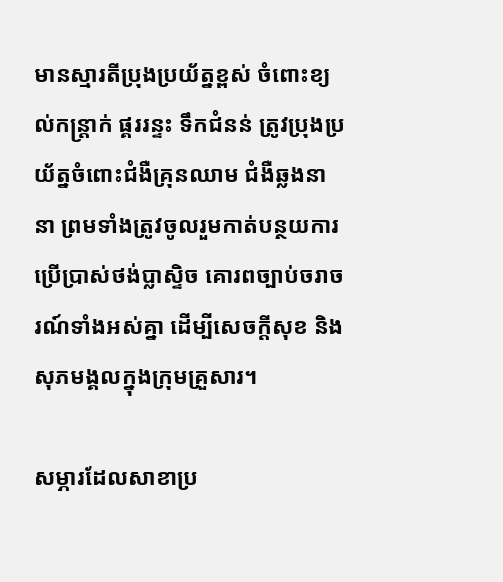មានស្មារតីប្រុងប្រយ័ត្នខ្ពស់ ចំពោះខ្យល់កន្ត្រាក់ ផ្គររន្ទះ ទឹកជំនន់ ត្រូវប្រុងប្រយ័ត្នចំពោះជំងឺគ្រុនឈាម ជំងឺឆ្លងនានា ព្រមទាំងត្រូវចូលរួមកាត់បន្ថយការប្រើប្រាស់ថង់ប្លាស្ទិច គោរពច្បាប់ចរាចរណ៍ទាំងអស់គ្នា ដើម្បីសេចក្តីសុខ និងសុភមង្គលក្នុងក្រុមគ្រួសារ។

សម្ភារដែលសាខាប្រ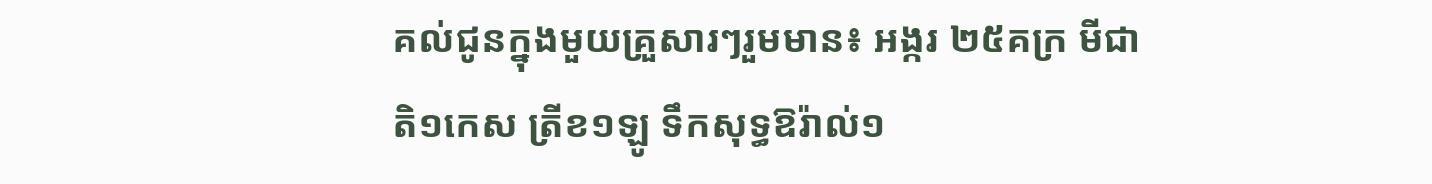គល់ជូនក្នុងមួយគ្រួសារៗរួមមាន៖ អង្ករ ២៥គក្រ មីជាតិ១កេស ត្រីខ១ឡូ ទឹកសុទ្ធឱរ៉ាល់១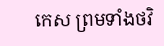កេស ព្រមទាំងថវិ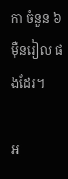កា ចំនួន ៦ម៉ឺនរៀល ផងដែរ។

អ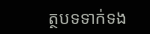ត្ថបទទាក់ទង